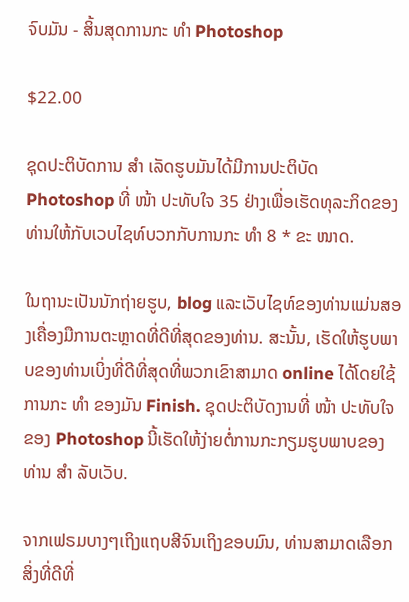ຈົບມັນ - ສິ້ນສຸດການກະ ທຳ Photoshop

$22.00

ຊຸດປະຕິບັດການ ສຳ ເລັດຮູບມັນໄດ້ມີການປະຕິບັດ Photoshop ທີ່ ໜ້າ ປະທັບໃຈ 35 ຢ່າງເພື່ອເຮັດທຸລະກິດຂອງທ່ານໃຫ້ກັບເວບໄຊທ໌ບວກກັບການກະ ທຳ 8 * ຂະ ໜາດ.

ໃນຖານະເປັນນັກຖ່າຍຮູບ, blog ແລະເວັບໄຊທ໌ຂອງທ່ານແມ່ນສອງເຄື່ອງມືການຕະຫຼາດທີ່ດີທີ່ສຸດຂອງທ່ານ. ສະນັ້ນ, ເຮັດໃຫ້ຮູບພາບຂອງທ່ານເບິ່ງທີ່ດີທີ່ສຸດທີ່ພວກເຂົາສາມາດ online ໄດ້ໂດຍໃຊ້ການກະ ທຳ ຂອງມັນ Finish. ຊຸດປະຕິບັດງານທີ່ ໜ້າ ປະທັບໃຈຂອງ Photoshop ນີ້ເຮັດໃຫ້ງ່າຍຕໍ່ການກະກຽມຮູບພາບຂອງທ່ານ ສຳ ລັບເວັບ.

ຈາກເຟຣມບາງໆເຖິງແຖບສີຈົນເຖິງຂອບມົນ, ທ່ານສາມາດເລືອກສິ່ງທີ່ດີທີ່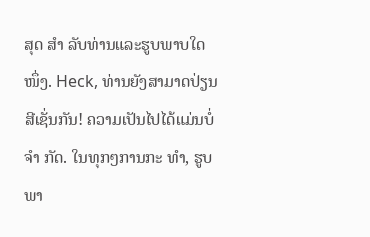ສຸດ ສຳ ລັບທ່ານແລະຮູບພາບໃດ ໜຶ່ງ. Heck, ທ່ານຍັງສາມາດປ່ຽນສີເຊັ່ນກັນ! ຄວາມເປັນໄປໄດ້ແມ່ນບໍ່ ຈຳ ກັດ. ໃນທຸກໆການກະ ທຳ, ຮູບພາ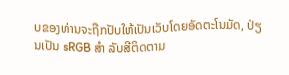ບຂອງທ່ານຈະຖືກປັບໃຫ້ເປັນເວັບໂດຍອັດຕະໂນມັດ, ປ່ຽນເປັນ sRGB ສຳ ລັບສີຕິດຕາມ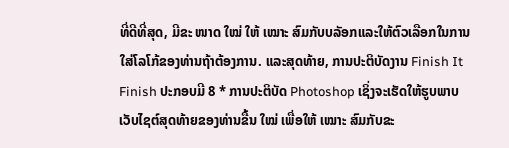ທີ່ດີທີ່ສຸດ, ມີຂະ ໜາດ ໃໝ່ ໃຫ້ ເໝາະ ສົມກັບບລັອກແລະໃຫ້ຕົວເລືອກໃນການໃສ່ໂລໂກ້ຂອງທ່ານຖ້າຕ້ອງການ. ແລະສຸດທ້າຍ, ການປະຕິບັດງານ Finish It Finish ປະກອບມີ 8 * ການປະຕິບັດ Photoshop ເຊິ່ງຈະເຮັດໃຫ້ຮູບພາບເວັບໄຊຕ໌ສຸດທ້າຍຂອງທ່ານຂື້ນ ໃໝ່ ເພື່ອໃຫ້ ເໝາະ ສົມກັບຂະ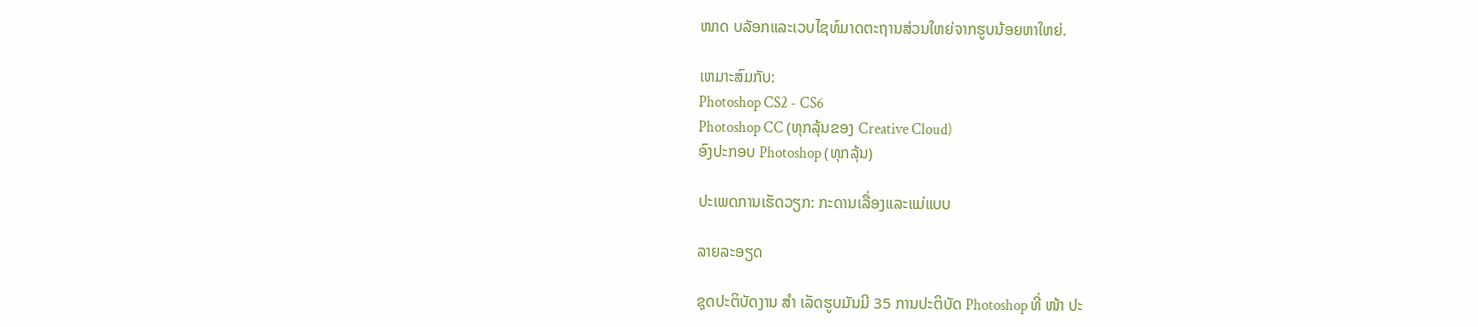ໜາດ ບລັອກແລະເວບໄຊທ໌ມາດຕະຖານສ່ວນໃຫຍ່ຈາກຮູບນ້ອຍຫາໃຫຍ່.

ເຫມາະສົມກັບ:
Photoshop CS2 - CS6
Photoshop CC (ທຸກລຸ້ນຂອງ Creative Cloud)
ອົງປະກອບ Photoshop (ທຸກລຸ້ນ)

ປະເພດການເຮັດວຽກ: ກະດານເລື່ອງແລະແມ່ແບບ

ລາຍລະອຽດ

ຊຸດປະຕິບັດງານ ສຳ ເລັດຮູບມັນມີ 35 ການປະຕິບັດ Photoshop ທີ່ ໜ້າ ປະ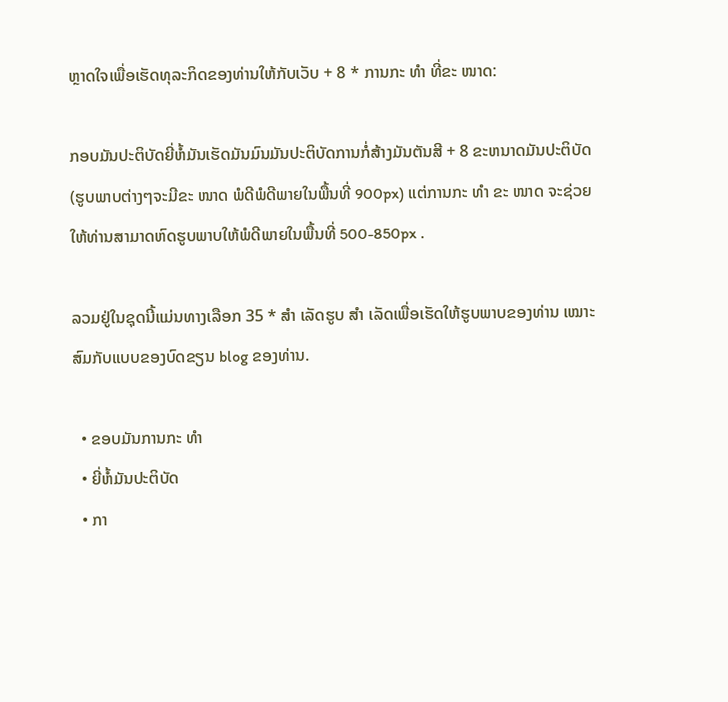ຫຼາດໃຈເພື່ອເຮັດທຸລະກິດຂອງທ່ານໃຫ້ກັບເວັບ + 8 * ການກະ ທຳ ທີ່ຂະ ໜາດ:

ກອບມັນປະຕິບັດຍີ່ຫໍ້ມັນເຮັດມັນມົນມັນປະຕິບັດການກໍ່ສ້າງມັນຕັນສີ + 8 ຂະຫນາດມັນປະຕິບັດ (ຮູບພາບຕ່າງໆຈະມີຂະ ໜາດ ພໍດີພໍດີພາຍໃນພື້ນທີ່ 900px) ແຕ່ການກະ ທຳ ຂະ ໜາດ ຈະຊ່ວຍໃຫ້ທ່ານສາມາດຫົດຮູບພາບໃຫ້ພໍດີພາຍໃນພື້ນທີ່ 500-850px .

ລວມຢູ່ໃນຊຸດນີ້ແມ່ນທາງເລືອກ 35 * ສຳ ເລັດຮູບ ສຳ ເລັດເພື່ອເຮັດໃຫ້ຮູບພາບຂອງທ່ານ ເໝາະ ສົມກັບແບບຂອງບົດຂຽນ blog ຂອງທ່ານ.

  • ຂອບມັນການກະ ທຳ
  • ຍີ່ຫໍ້ມັນປະຕິບັດ
  • ກາ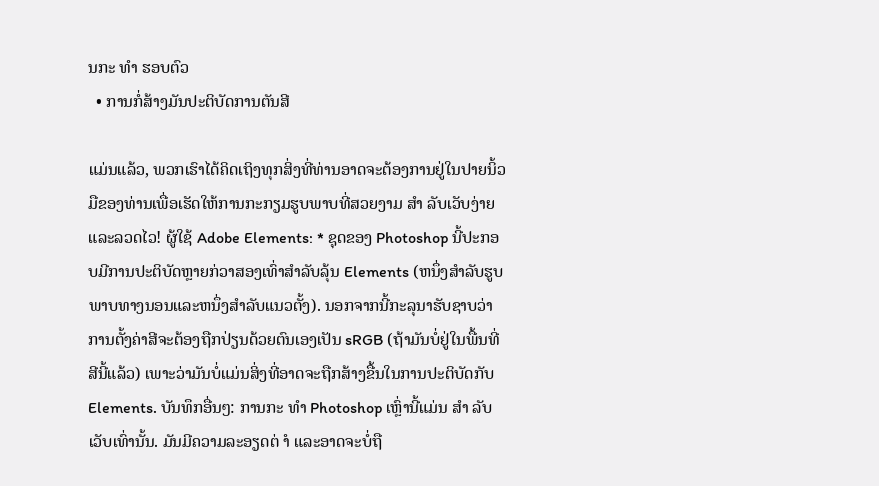ນກະ ທຳ ຮອບຕົວ
  • ການກໍ່ສ້າງມັນປະຕິບັດການຕັນສີ

ແມ່ນແລ້ວ, ພວກເຮົາໄດ້ຄິດເຖິງທຸກສິ່ງທີ່ທ່ານອາດຈະຕ້ອງການຢູ່ໃນປາຍນິ້ວມືຂອງທ່ານເພື່ອເຮັດໃຫ້ການກະກຽມຮູບພາບທີ່ສວຍງາມ ສຳ ລັບເວັບງ່າຍແລະລວດໄວ! ຜູ້ໃຊ້ Adobe Elements: * ຊຸດຂອງ Photoshop ນີ້ປະກອບມີການປະຕິບັດຫຼາຍກ່ວາສອງເທົ່າສໍາລັບລຸ້ນ Elements (ຫນຶ່ງສໍາລັບຮູບພາບທາງນອນແລະຫນຶ່ງສໍາລັບແນວຕັ້ງ). ນອກຈາກນີ້ກະລຸນາຮັບຊາບວ່າການຕັ້ງຄ່າສີຈະຕ້ອງຖືກປ່ຽນດ້ວຍຕົນເອງເປັນ sRGB (ຖ້າມັນບໍ່ຢູ່ໃນພື້ນທີ່ສີນີ້ແລ້ວ) ເພາະວ່າມັນບໍ່ແມ່ນສິ່ງທີ່ອາດຈະຖືກສ້າງຂື້ນໃນການປະຕິບັດກັບ Elements. ບັນທຶກອື່ນໆ: ການກະ ທຳ Photoshop ເຫຼົ່ານີ້ແມ່ນ ສຳ ລັບເວັບເທົ່ານັ້ນ. ມັນມີຄວາມລະອຽດຕ່ ຳ ແລະອາດຈະບໍ່ຖື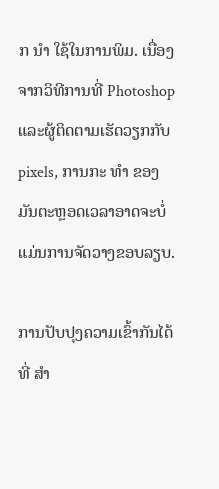ກ ນຳ ໃຊ້ໃນການພິມ. ເນື່ອງຈາກວິທີການທີ່ Photoshop ແລະຜູ້ຕິດຕາມເຮັດວຽກກັບ pixels, ການກະ ທຳ ຂອງມັນຕະຫຼອດເວລາອາດຈະບໍ່ແມ່ນການຈັດວາງຂອບລຽບ.

ການປັບປຸງຄວາມເຂົ້າກັນໄດ້ທີ່ ສຳ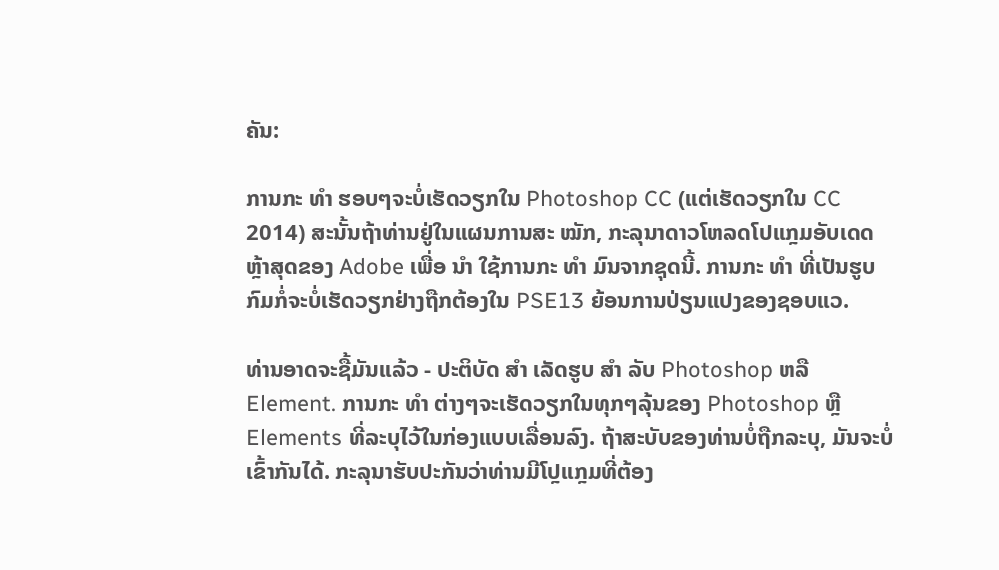ຄັນ:

ການກະ ທຳ ຮອບໆຈະບໍ່ເຮັດວຽກໃນ Photoshop CC (ແຕ່ເຮັດວຽກໃນ CC 2014) ສະນັ້ນຖ້າທ່ານຢູ່ໃນແຜນການສະ ໝັກ, ກະລຸນາດາວໂຫລດໂປແກຼມອັບເດດຫຼ້າສຸດຂອງ Adobe ເພື່ອ ນຳ ໃຊ້ການກະ ທຳ ມົນຈາກຊຸດນີ້. ການກະ ທຳ ທີ່ເປັນຮູບກົມກໍ່ຈະບໍ່ເຮັດວຽກຢ່າງຖືກຕ້ອງໃນ PSE13 ຍ້ອນການປ່ຽນແປງຂອງຊອບແວ.

ທ່ານອາດຈະຊື້ມັນແລ້ວ - ປະຕິບັດ ສຳ ເລັດຮູບ ສຳ ລັບ Photoshop ຫລື Element. ການກະ ທຳ ຕ່າງໆຈະເຮັດວຽກໃນທຸກໆລຸ້ນຂອງ Photoshop ຫຼື Elements ທີ່ລະບຸໄວ້ໃນກ່ອງແບບເລື່ອນລົງ. ຖ້າສະບັບຂອງທ່ານບໍ່ຖືກລະບຸ, ມັນຈະບໍ່ເຂົ້າກັນໄດ້. ກະລຸນາຮັບປະກັນວ່າທ່ານມີໂປຼແກຼມທີ່ຕ້ອງ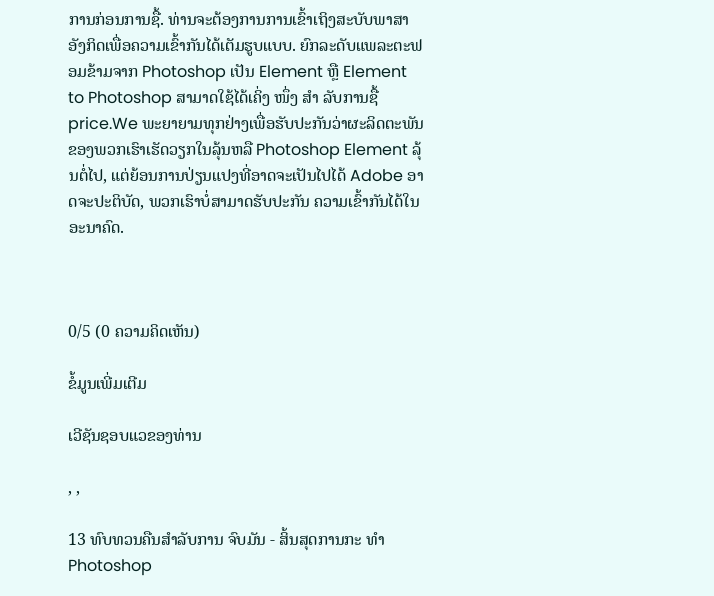ການກ່ອນການຊື້. ທ່ານຈະຕ້ອງການການເຂົ້າເຖິງສະບັບພາສາອັງກິດເພື່ອຄວາມເຂົ້າກັນໄດ້ເຕັມຮູບແບບ. ຍົກລະດັບແພລະຕະຟອມຂ້າມຈາກ Photoshop ເປັນ Element ຫຼື Element to Photoshop ສາມາດໃຊ້ໄດ້ເຄິ່ງ ໜຶ່ງ ສຳ ລັບການຊື້ price.We ພະຍາຍາມທຸກຢ່າງເພື່ອຮັບປະກັນວ່າຜະລິດຕະພັນຂອງພວກເຮົາເຮັດວຽກໃນລຸ້ນຫລື Photoshop Element ລຸ້ນຕໍ່ໄປ, ແຕ່ຍ້ອນການປ່ຽນແປງທີ່ອາດຈະເປັນໄປໄດ້ Adobe ອາດຈະປະຕິບັດ, ພວກເຮົາບໍ່ສາມາດຮັບປະກັນ ຄວາມເຂົ້າກັນໄດ້ໃນອະນາຄົດ.



0/5 (0 ຄວາມຄິດເຫັນ)

ຂໍ້ມູນເພີ່ມເຕີມ

ເວີຊັນຊອບແວຂອງທ່ານ

, ,

13 ທົບທວນຄືນສໍາລັບການ ຈົບມັນ - ສິ້ນສຸດການກະ ທຳ Photoshop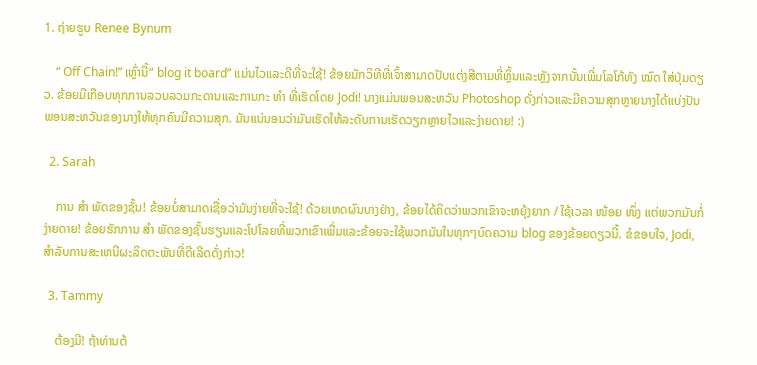1. ຖ່າຍຮູບ Renee Bynum

    “ Off Chain!” ເຫຼົ່ານີ້“ blog it board” ແມ່ນໄວແລະດີທີ່ຈະໃຊ້! ຂ້ອຍມັກວິທີທີ່ເຈົ້າສາມາດປັບແຕ່ງສີຕາມທີ່ຫຼິ້ນແລະຫຼັງຈາກນັ້ນເພີ່ມໂລໂກ້ທັງ ໝົດ ໃສ່ປຸ່ມດຽວ. ຂ້ອຍມີເກືອບທຸກການລວບລວມກະດານແລະການກະ ທຳ ທີ່ເຮັດໂດຍ Jodi! ນາງແມ່ນພອນສະຫວັນ Photoshop ດັ່ງກ່າວແລະມີຄວາມສຸກຫຼາຍນາງໄດ້ແບ່ງປັນພອນສະຫວັນຂອງນາງໃຫ້ທຸກຄົນມີຄວາມສຸກ. ມັນແນ່ນອນວ່າມັນເຮັດໃຫ້ລະດັບການເຮັດວຽກຫຼາຍໄວແລະງ່າຍດາຍ! :)

  2. Sarah

    ການ ສຳ ພັດຂອງຊັ້ນ! ຂ້ອຍບໍ່ສາມາດເຊື່ອວ່າມັນງ່າຍທີ່ຈະໃຊ້! ດ້ວຍເຫດຜົນບາງຢ່າງ, ຂ້ອຍໄດ້ຄິດວ່າພວກເຂົາຈະຫຍຸ້ງຍາກ / ໃຊ້ເວລາ ໜ້ອຍ ໜຶ່ງ ແຕ່ພວກມັນກໍ່ງ່າຍດາຍ! ຂ້ອຍຮັກການ ສຳ ພັດຂອງຊັ້ນຮຽນແລະໂປໂລຍທີ່ພວກເຂົາເພີ່ມແລະຂ້ອຍຈະໃຊ້ພວກມັນໃນທຸກໆບົດຄວາມ blog ຂອງຂ້ອຍດຽວນີ້. ຂໍຂອບໃຈ, Jodi, ສໍາລັບການສະເຫນີຜະລິດຕະພັນທີ່ດີເລີດດັ່ງກ່າວ!

  3. Tammy

    ຕ້ອງມີ! ຖ້າທ່ານຕ້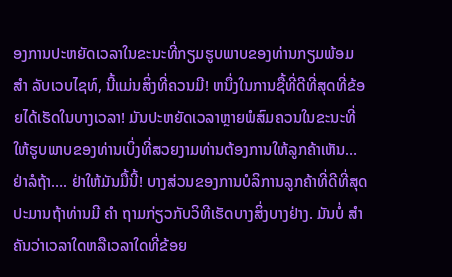ອງການປະຫຍັດເວລາໃນຂະນະທີ່ກຽມຮູບພາບຂອງທ່ານກຽມພ້ອມ ສຳ ລັບເວບໄຊທ໌, ນີ້ແມ່ນສິ່ງທີ່ຄວນມີ! ຫນຶ່ງໃນການຊື້ທີ່ດີທີ່ສຸດທີ່ຂ້ອຍໄດ້ເຮັດໃນບາງເວລາ! ມັນປະຫຍັດເວລາຫຼາຍພໍສົມຄວນໃນຂະນະທີ່ໃຫ້ຮູບພາບຂອງທ່ານເບິ່ງທີ່ສວຍງາມທ່ານຕ້ອງການໃຫ້ລູກຄ້າເຫັນ…ຢ່າລໍຖ້າ…. ຢ່າໃຫ້ມັນມື້ນີ້! ບາງສ່ວນຂອງການບໍລິການລູກຄ້າທີ່ດີທີ່ສຸດປະມານຖ້າທ່ານມີ ຄຳ ຖາມກ່ຽວກັບວິທີເຮັດບາງສິ່ງບາງຢ່າງ. ມັນບໍ່ ສຳ ຄັນວ່າເວລາໃດຫລືເວລາໃດທີ່ຂ້ອຍ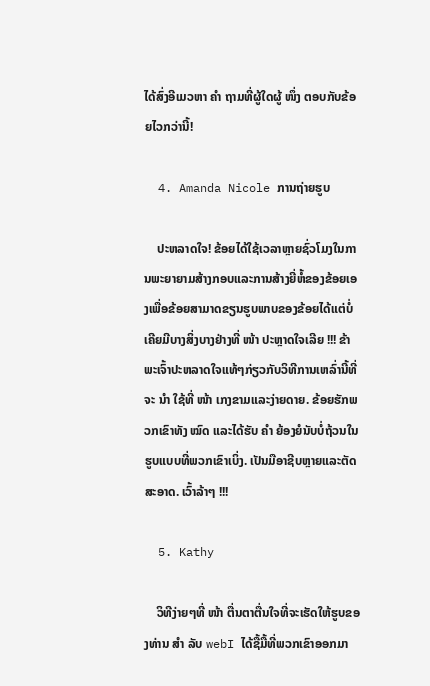ໄດ້ສົ່ງອີເມວຫາ ຄຳ ຖາມທີ່ຜູ້ໃດຜູ້ ໜຶ່ງ ຕອບກັບຂ້ອຍໄວກວ່ານີ້!

  4. Amanda Nicole ການຖ່າຍຮູບ

    ປະຫລາດໃຈ! ຂ້ອຍໄດ້ໃຊ້ເວລາຫຼາຍຊົ່ວໂມງໃນການພະຍາຍາມສ້າງກອບແລະການສ້າງຍີ່ຫໍ້ຂອງຂ້ອຍເອງເພື່ອຂ້ອຍສາມາດຂຽນຮູບພາບຂອງຂ້ອຍໄດ້ແຕ່ບໍ່ເຄີຍມີບາງສິ່ງບາງຢ່າງທີ່ ໜ້າ ປະຫຼາດໃຈເລີຍ !!! ຂ້າພະເຈົ້າປະຫລາດໃຈແທ້ໆກ່ຽວກັບວິທີການເຫລົ່ານີ້ທີ່ຈະ ນຳ ໃຊ້ທີ່ ໜ້າ ເກງຂາມແລະງ່າຍດາຍ. ຂ້ອຍຮັກພວກເຂົາທັງ ໝົດ ແລະໄດ້ຮັບ ຄຳ ຍ້ອງຍໍນັບບໍ່ຖ້ວນໃນຮູບແບບທີ່ພວກເຂົາເບິ່ງ. ເປັນມືອາຊີບຫຼາຍແລະຕັດສະອາດ. ເວົ້າລ້າໆ !!!

  5. Kathy

    ວິທີງ່າຍໆທີ່ ໜ້າ ຕື່ນຕາຕື່ນໃຈທີ່ຈະເຮັດໃຫ້ຮູບຂອງທ່ານ ສຳ ລັບ webI ໄດ້ຊື້ມື້ທີ່ພວກເຂົາອອກມາ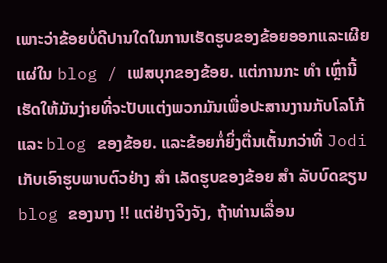ເພາະວ່າຂ້ອຍບໍ່ດີປານໃດໃນການເຮັດຮູບຂອງຂ້ອຍອອກແລະເຜີຍແຜ່ໃນ blog / ເຟສບຸກຂອງຂ້ອຍ. ແຕ່ການກະ ທຳ ເຫຼົ່ານີ້ເຮັດໃຫ້ມັນງ່າຍທີ່ຈະປັບແຕ່ງພວກມັນເພື່ອປະສານງານກັບໂລໂກ້ແລະ blog ຂອງຂ້ອຍ. ແລະຂ້ອຍກໍ່ຍິ່ງຕື່ນເຕັ້ນກວ່າທີ່ Jodi ເກັບເອົາຮູບພາບຕົວຢ່າງ ສຳ ເລັດຮູບຂອງຂ້ອຍ ສຳ ລັບບົດຂຽນ blog ຂອງນາງ !! ແຕ່ຢ່າງຈິງຈັງ, ຖ້າທ່ານເລື່ອນ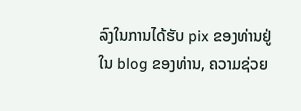ລົງໃນການໄດ້ຮັບ pix ຂອງທ່ານຢູ່ໃນ blog ຂອງທ່ານ, ຄວາມຊ່ວຍ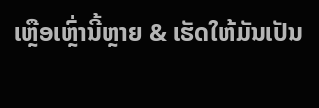ເຫຼືອເຫຼົ່ານີ້ຫຼາຍ & ເຮັດໃຫ້ມັນເປັນ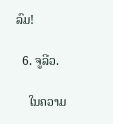ລົມ!

  6. ຈູລີວ.

    ໃນຄວາມ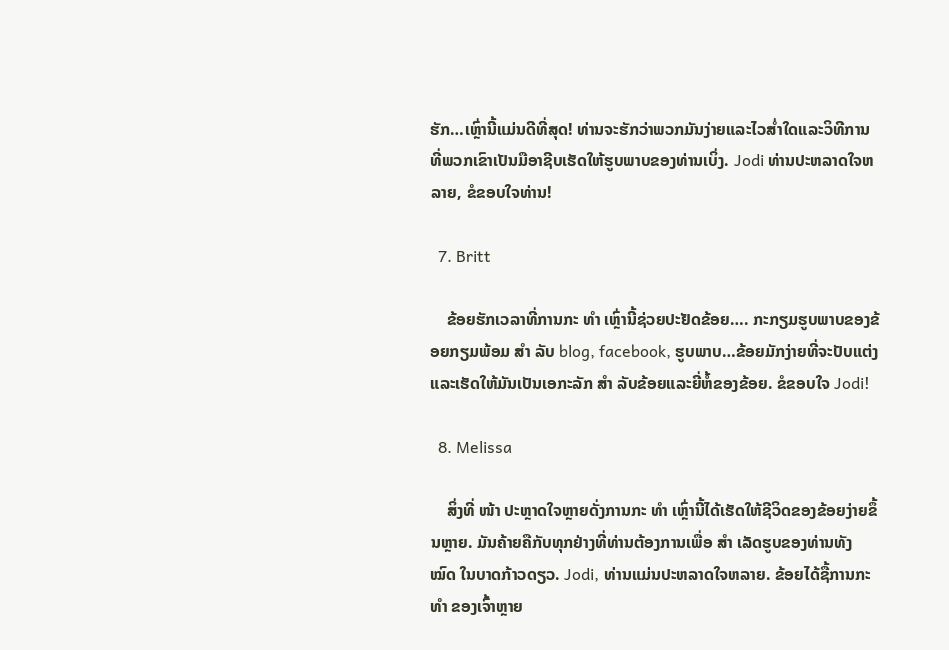ຮັກ…ເຫຼົ່ານີ້ແມ່ນດີທີ່ສຸດ! ທ່ານຈະຮັກວ່າພວກມັນງ່າຍແລະໄວສໍ່າໃດແລະວິທີການທີ່ພວກເຂົາເປັນມືອາຊີບເຮັດໃຫ້ຮູບພາບຂອງທ່ານເບິ່ງ. Jodi ທ່ານປະຫລາດໃຈຫລາຍ, ຂໍຂອບໃຈທ່ານ!

  7. Britt

    ຂ້ອຍຮັກເວລາທີ່ການກະ ທຳ ເຫຼົ່ານີ້ຊ່ວຍປະຢັດຂ້ອຍ…. ກະກຽມຮູບພາບຂອງຂ້ອຍກຽມພ້ອມ ສຳ ລັບ blog, facebook, ຮູບພາບ…ຂ້ອຍມັກງ່າຍທີ່ຈະປັບແຕ່ງແລະເຮັດໃຫ້ມັນເປັນເອກະລັກ ສຳ ລັບຂ້ອຍແລະຍີ່ຫໍ້ຂອງຂ້ອຍ. ຂໍຂອບໃຈ Jodi!

  8. Melissa

    ສິ່ງທີ່ ໜ້າ ປະຫຼາດໃຈຫຼາຍດັ່ງການກະ ທຳ ເຫຼົ່ານີ້ໄດ້ເຮັດໃຫ້ຊີວິດຂອງຂ້ອຍງ່າຍຂຶ້ນຫຼາຍ. ມັນຄ້າຍຄືກັບທຸກຢ່າງທີ່ທ່ານຕ້ອງການເພື່ອ ສຳ ເລັດຮູບຂອງທ່ານທັງ ໝົດ ໃນບາດກ້າວດຽວ. Jodi, ທ່ານແມ່ນປະຫລາດໃຈຫລາຍ. ຂ້ອຍໄດ້ຊື້ການກະ ທຳ ຂອງເຈົ້າຫຼາຍ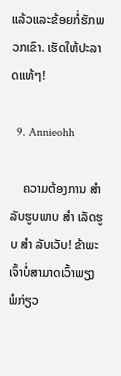ແລ້ວແລະຂ້ອຍກໍ່ຮັກພວກເຂົາ. ເຮັດໃຫ້ປະລາດແທ້ໆ!

  9. Annieohh

    ຄວາມຕ້ອງການ ສຳ ລັບຮູບພາບ ສຳ ເລັດຮູບ ສຳ ລັບເວັບ! ຂ້າພະເຈົ້າບໍ່ສາມາດເວົ້າພຽງພໍກ່ຽວ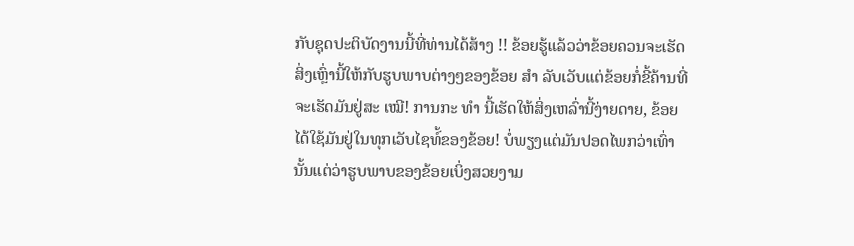ກັບຊຸດປະຕິບັດງານນີ້ທີ່ທ່ານໄດ້ສ້າງ !! ຂ້ອຍຮູ້ແລ້ວວ່າຂ້ອຍຄວນຈະເຮັດສິ່ງເຫຼົ່ານີ້ໃຫ້ກັບຮູບພາບຕ່າງໆຂອງຂ້ອຍ ສຳ ລັບເວັບແຕ່ຂ້ອຍກໍ່ຂີ້ຄ້ານທີ່ຈະເຮັດມັນຢູ່ສະ ເໝີ! ການກະ ທຳ ນີ້ເຮັດໃຫ້ສິ່ງເຫລົ່ານີ້ງ່າຍດາຍ, ຂ້ອຍໄດ້ໃຊ້ມັນຢູ່ໃນທຸກເວັບໄຊທ໌້ຂອງຂ້ອຍ! ບໍ່ພຽງແຕ່ມັນປອດໄພກວ່າເທົ່ານັ້ນແຕ່ວ່າຮູບພາບຂອງຂ້ອຍເບິ່ງສວຍງາມ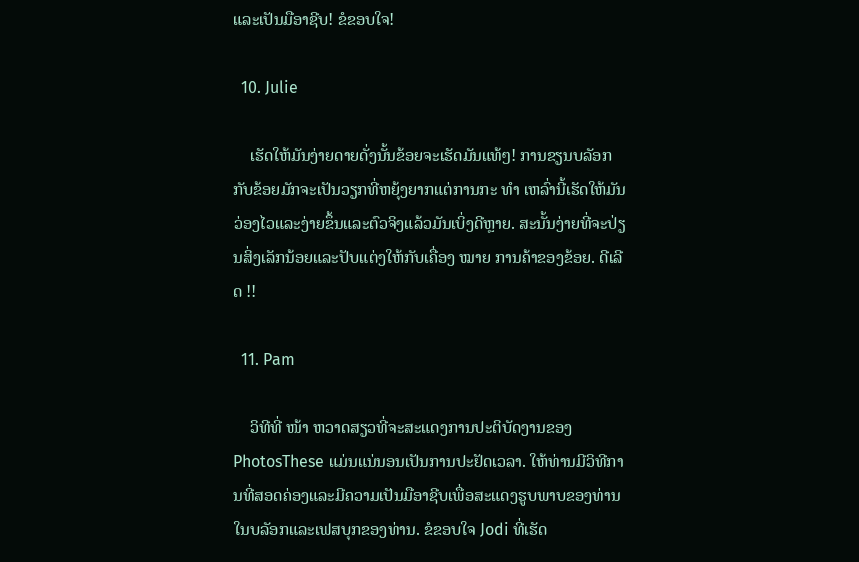ແລະເປັນມືອາຊີບ! ຂໍຂອບໃຈ!

  10. Julie

    ເຮັດໃຫ້ມັນງ່າຍດາຍດັ່ງນັ້ນຂ້ອຍຈະເຮັດມັນແທ້ໆ! ການຂຽນບລັອກກັບຂ້ອຍມັກຈະເປັນວຽກທີ່ຫຍຸ້ງຍາກແຕ່ການກະ ທຳ ເຫລົ່ານີ້ເຮັດໃຫ້ມັນວ່ອງໄວແລະງ່າຍຂຶ້ນແລະຕົວຈິງແລ້ວມັນເບິ່ງດີຫຼາຍ. ສະນັ້ນງ່າຍທີ່ຈະປ່ຽນສິ່ງເລັກນ້ອຍແລະປັບແຕ່ງໃຫ້ກັບເຄື່ອງ ໝາຍ ການຄ້າຂອງຂ້ອຍ. ດີເລີດ !!

  11. Pam

    ວິທີທີ່ ໜ້າ ຫວາດສຽວທີ່ຈະສະແດງການປະຕິບັດງານຂອງ PhotosThese ແມ່ນແນ່ນອນເປັນການປະຢັດເວລາ. ໃຫ້ທ່ານມີວິທີການທີ່ສອດຄ່ອງແລະມີຄວາມເປັນມືອາຊີບເພື່ອສະແດງຮູບພາບຂອງທ່ານໃນບລັອກແລະເຟສບຸກຂອງທ່ານ. ຂໍຂອບໃຈ Jodi ທີ່ເຮັດ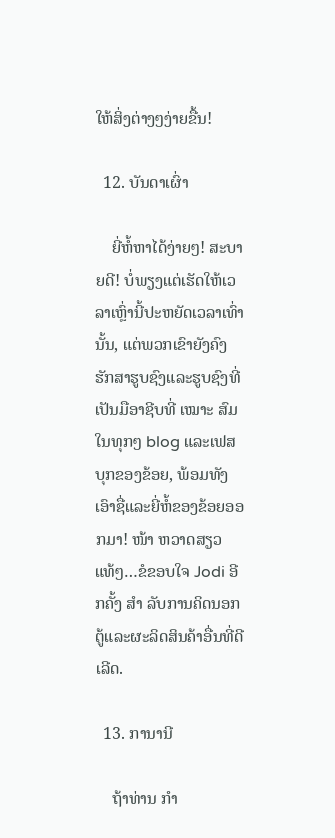ໃຫ້ສິ່ງຕ່າງໆງ່າຍຂື້ນ!

  12. ບັນດາເຜົ່າ

    ຍີ່ຫໍ້ຫາໄດ້ງ່າຍໆ! ສະບາຍດີ! ບໍ່ພຽງແຕ່ເຮັດໃຫ້ເວລາເຫຼົ່ານີ້ປະຫຍັດເວລາເທົ່ານັ້ນ, ແຕ່ພວກເຂົາຍັງຄົງຮັກສາຮູບຊົງແລະຮູບຊົງທີ່ເປັນມືອາຊີບທີ່ ເໝາະ ສົມໃນທຸກໆ blog ແລະເຟສບຸກຂອງຂ້ອຍ, ພ້ອມທັງເອົາຊື່ແລະຍີ່ຫໍ້ຂອງຂ້ອຍອອກມາ! ໜ້າ ຫວາດສຽວແທ້ໆ…ຂໍຂອບໃຈ Jodi ອີກຄັ້ງ ສຳ ລັບການຄິດນອກຕູ້ແລະຜະລິດສິນຄ້າອື່ນທີ່ດີເລີດ.

  13. ການານີ

    ຖ້າທ່ານ ກຳ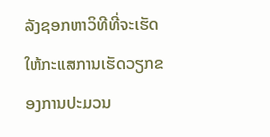ລັງຊອກຫາວິທີທີ່ຈະເຮັດໃຫ້ກະແສການເຮັດວຽກຂອງການປະມວນ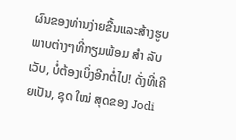ຜົນຂອງທ່ານງ່າຍຂື້ນແລະສ້າງຮູບພາບຕ່າງໆທີ່ກຽມພ້ອມ ສຳ ລັບເວັບ, ບໍ່ຕ້ອງເບິ່ງອີກຕໍ່ໄປ! ດັ່ງທີ່ເຄີຍເປັນ, ຊຸດ ໃໝ່ ສຸດຂອງ Jodi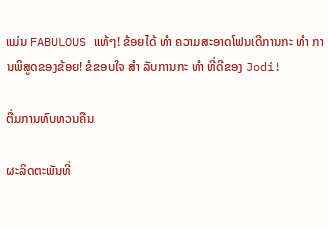ແມ່ນ FABULOUS ແທ້ໆ! ຂ້ອຍໄດ້ ທຳ ຄວາມສະອາດໂຟນເດີການກະ ທຳ ການພິສູດຂອງຂ້ອຍ! ຂໍຂອບໃຈ ສຳ ລັບການກະ ທຳ ທີ່ດີຂອງ Jodi!

ຕື່ມການທົບທວນຄືນ

ຜະລິດຕະພັນທີ່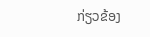ກ່ຽວຂ້ອງ